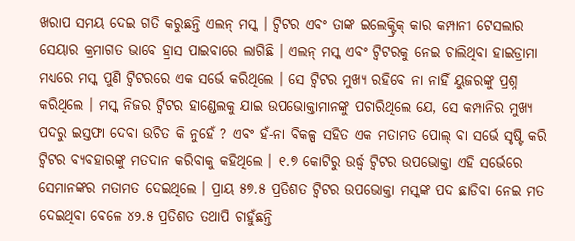ଖରାପ ସମୟ ଦେଇ ଗତି କରୁଛନ୍ତି ଏଲନ୍ ମସ୍କ । ଟ୍ୱିଟର ଏବଂ ତାଙ୍କ ଇଲେକ୍ଟ୍ରିକ୍ କାର କମ୍ପାନୀ ଟେସଲାର ସେୟାର କ୍ରମାଗତ ଭାବେ ହ୍ରାସ ପାଇବାରେ ଲାଗିଛି । ଏଲନ୍ ମସ୍କ ଏବଂ ଟ୍ବିଟରକୁ ନେଇ ଚାଲିଥିବା ହାଇଡ୍ରାମା ମଧ୍ୟରେ ମସ୍କ ପୁଣି ଟ୍ବିଟରରେ ଏକ ସର୍ଭେ କରିଥିଲେ । ସେ ଟ୍ବିଟର ମୁଖ୍ୟ ରହିବେ ନା ନାହିଁ ୟୁଜରଙ୍କୁ ପ୍ରଶ୍ନ କରିଥିଲେ । ମସ୍କ ନିଜର ଟ୍ବିଟର ହାଣ୍ଡେଲକୁ ଯାଇ ଉପଭୋକ୍ତାମାନଙ୍କୁ ପଚାରିଥିଲେ ଯେ, ସେ କମ୍ପାନିର ମୁଖ୍ୟ ପଦରୁ ଇସ୍ତଫା ଦେବା ଉଚିତ କି ନୁହେଁ ? ଏବଂ ହଁ-ନା ବିକଳ୍ପ ସହିତ ଏକ ମତାମତ ପୋଲ୍ ବା ସର୍ଭେ ସୃଷ୍ଟି କରି ଟ୍ବିଟର ବ୍ୟବହାରଙ୍କୁ ମତଦାନ କରିବାକୁ କହିଥିଲେ । ୧.୭ କୋଟିରୁ ଉର୍ଦ୍ଧ୍ବ ଟ୍ବିଟର ଉପଭୋକ୍ତା ଏହି ସର୍ଭେରେ ସେମାନଙ୍କର ମତାମତ ଦେଇଥିଲେ । ପ୍ରାୟ ୫୭.୫ ପ୍ରତିଶତ ଟ୍ବିଟର ଉପଭୋକ୍ତା ମସ୍କଙ୍କ ପଦ ଛାଡିବା ନେଇ ମତ ଦେଇଥିବା ବେଳେ ୪୨.୫ ପ୍ରତିଶତ ତଥାପି ଚାହୁଁଛନ୍ତି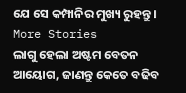ଯେ ସେ କମ୍ପାନିର ମୁଖ୍ୟ ରୁହନ୍ତୁ ।
More Stories
ଲାଗୁ ହେଲା ଅଷ୍ଟମ ବେତନ ଆୟୋଗ, ଜାଣନ୍ତୁ କେତେ ବଢିବ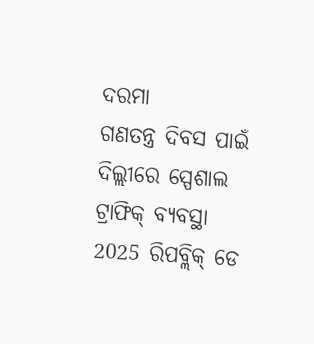ଦରମା
ଗଣତନ୍ତ୍ର ଦିବସ ପାଇଁ ଦିଲ୍ଲୀରେ ସ୍ପେଶାଲ ଟ୍ରାଫିକ୍ ବ୍ୟବସ୍ଥା
2025 ରିପବ୍ଲିକ୍ ଡେ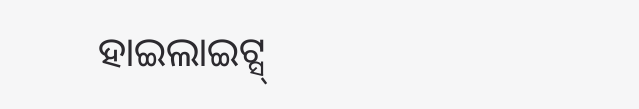ହାଇଲାଇଟ୍ସ୍